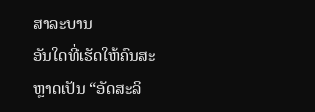ສາລະບານ
ອັນໃດທີ່ເຮັດໃຫ້ຄົນສະຫຼາດເປັນ “ອັດສະລິ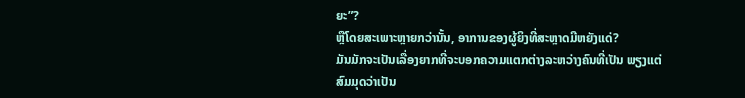ຍະ”?
ຫຼືໂດຍສະເພາະຫຼາຍກວ່ານັ້ນ, ອາການຂອງຜູ້ຍິງທີ່ສະຫຼາດມີຫຍັງແດ່?
ມັນມັກຈະເປັນເລື່ອງຍາກທີ່ຈະບອກຄວາມແຕກຕ່າງລະຫວ່າງຄົນທີ່ເປັນ ພຽງແຕ່ສົມມຸດວ່າເປັນ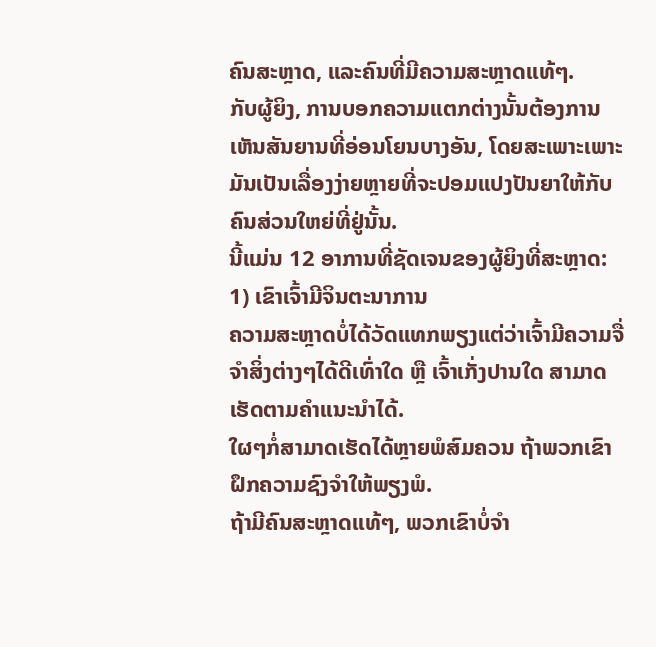ຄົນສະຫຼາດ, ແລະຄົນທີ່ມີຄວາມສະຫຼາດແທ້ໆ.
ກັບຜູ້ຍິງ, ການບອກຄວາມແຕກຕ່າງນັ້ນຕ້ອງການເຫັນສັນຍານທີ່ອ່ອນໂຍນບາງອັນ, ໂດຍສະເພາະເພາະມັນເປັນເລື່ອງງ່າຍຫຼາຍທີ່ຈະປອມແປງປັນຍາໃຫ້ກັບຄົນສ່ວນໃຫຍ່ທີ່ຢູ່ນັ້ນ.
ນີ້ແມ່ນ 12 ອາການທີ່ຊັດເຈນຂອງຜູ້ຍິງທີ່ສະຫຼາດ:
1) ເຂົາເຈົ້າມີຈິນຕະນາການ
ຄວາມສະຫຼາດບໍ່ໄດ້ວັດແທກພຽງແຕ່ວ່າເຈົ້າມີຄວາມຈື່ຈຳສິ່ງຕ່າງໆໄດ້ດີເທົ່າໃດ ຫຼື ເຈົ້າເກັ່ງປານໃດ ສາມາດເຮັດຕາມຄຳແນະນຳໄດ້.
ໃຜໆກໍ່ສາມາດເຮັດໄດ້ຫຼາຍພໍສົມຄວນ ຖ້າພວກເຂົາຝຶກຄວາມຊົງຈຳໃຫ້ພຽງພໍ.
ຖ້າມີຄົນສະຫຼາດແທ້ໆ, ພວກເຂົາບໍ່ຈຳ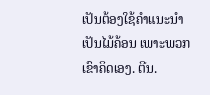ເປັນຕ້ອງໃຊ້ຄຳແນະນຳເປັນໄມ້ຄ້ອນ ເພາະພວກເຂົາຄິດເອງ. ຕີນ.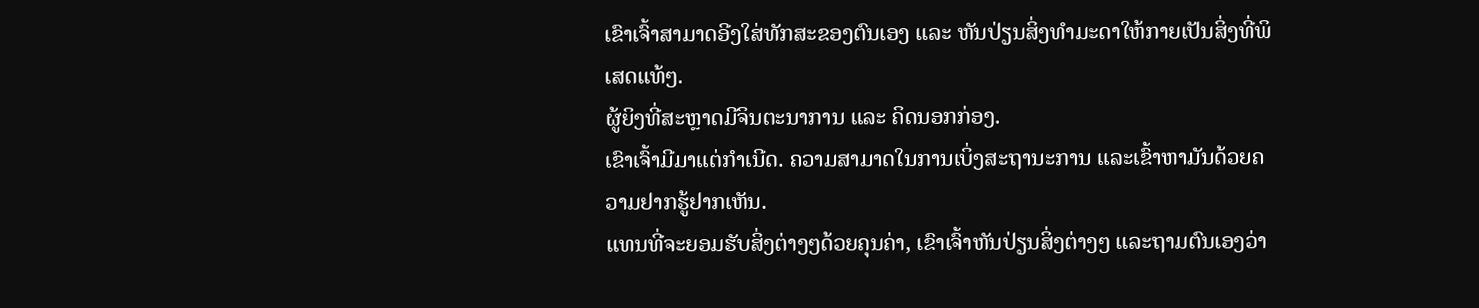ເຂົາເຈົ້າສາມາດອີງໃສ່ທັກສະຂອງຕົນເອງ ແລະ ຫັນປ່ຽນສິ່ງທຳມະດາໃຫ້ກາຍເປັນສິ່ງທີ່ພິເສດແທ້ໆ.
ຜູ້ຍິງທີ່ສະຫຼາດມີຈິນຕະນາການ ແລະ ຄິດນອກກ່ອງ.
ເຂົາເຈົ້າມີມາແຕ່ກຳເນີດ. ຄວາມສາມາດໃນການເບິ່ງສະຖານະການ ແລະເຂົ້າຫາມັນດ້ວຍຄວາມຢາກຮູ້ຢາກເຫັນ.
ແທນທີ່ຈະຍອມຮັບສິ່ງຕ່າງໆດ້ວຍຄຸນຄ່າ, ເຂົາເຈົ້າຫັນປ່ຽນສິ່ງຕ່າງໆ ແລະຖາມຕົນເອງວ່າ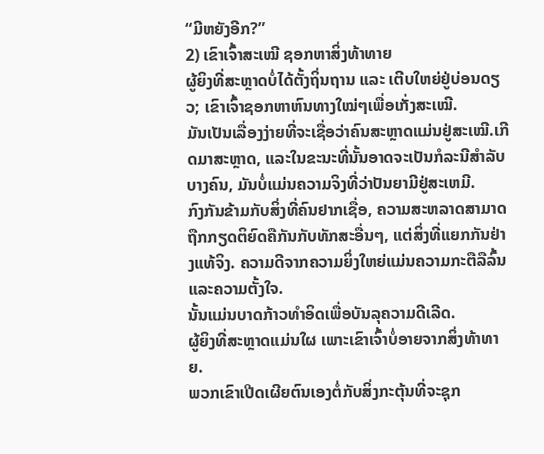“ມີຫຍັງອີກ?”
2) ເຂົາເຈົ້າສະເໝີ ຊອກຫາສິ່ງທ້າທາຍ
ຜູ້ຍິງທີ່ສະຫຼາດບໍ່ໄດ້ຕັ້ງຖິ່ນຖານ ແລະ ເຕີບໃຫຍ່ຢູ່ບ່ອນດຽວ; ເຂົາເຈົ້າຊອກຫາຫົນທາງໃໝ່ໆເພື່ອເກັ່ງສະເໝີ.
ມັນເປັນເລື່ອງງ່າຍທີ່ຈະເຊື່ອວ່າຄົນສະຫຼາດແມ່ນຢູ່ສະເໝີ.ເກີດມາສະຫຼາດ, ແລະໃນຂະນະທີ່ນັ້ນອາດຈະເປັນກໍລະນີສໍາລັບບາງຄົນ, ມັນບໍ່ແມ່ນຄວາມຈິງທີ່ວ່າປັນຍາມີຢູ່ສະເຫມີ.
ກົງກັນຂ້າມກັບສິ່ງທີ່ຄົນຢາກເຊື່ອ, ຄວາມສະຫລາດສາມາດຖືກກຽດຕິຍົດຄືກັນກັບທັກສະອື່ນໆ, ແຕ່ສິ່ງທີ່ແຍກກັນຢ່າງແທ້ຈິງ. ຄວາມດີຈາກຄວາມຍິ່ງໃຫຍ່ແມ່ນຄວາມກະຕືລືລົ້ນ ແລະຄວາມຕັ້ງໃຈ.
ນັ້ນແມ່ນບາດກ້າວທຳອິດເພື່ອບັນລຸຄວາມດີເລີດ.
ຜູ້ຍິງທີ່ສະຫຼາດແມ່ນໃຜ ເພາະເຂົາເຈົ້າບໍ່ອາຍຈາກສິ່ງທ້າທາຍ.
ພວກເຂົາເປີດເຜີຍຕົນເອງຕໍ່ກັບສິ່ງກະຕຸ້ນທີ່ຈະຊຸກ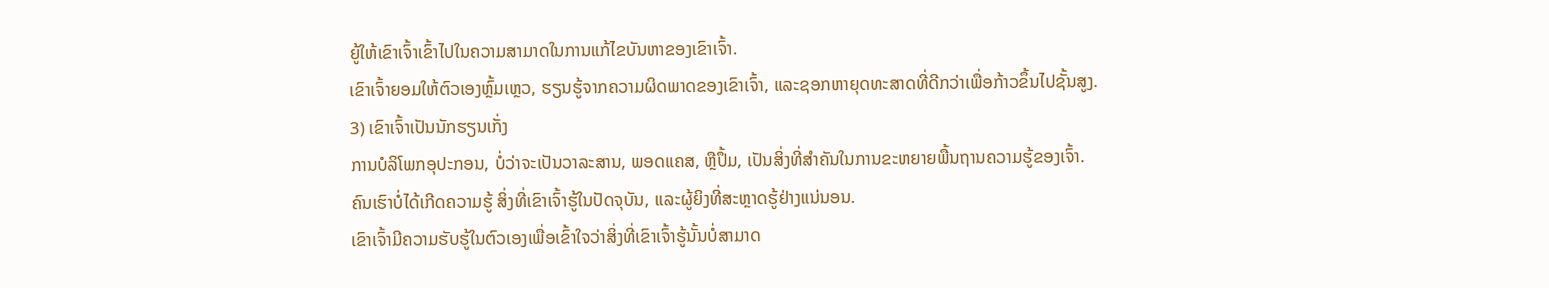ຍູ້ໃຫ້ເຂົາເຈົ້າເຂົ້າໄປໃນຄວາມສາມາດໃນການແກ້ໄຂບັນຫາຂອງເຂົາເຈົ້າ.
ເຂົາເຈົ້າຍອມໃຫ້ຕົວເອງຫຼົ້ມເຫຼວ, ຮຽນຮູ້ຈາກຄວາມຜິດພາດຂອງເຂົາເຈົ້າ, ແລະຊອກຫາຍຸດທະສາດທີ່ດີກວ່າເພື່ອກ້າວຂຶ້ນໄປຊັ້ນສູງ.
3) ເຂົາເຈົ້າເປັນນັກຮຽນເກັ່ງ
ການບໍລິໂພກອຸປະກອນ, ບໍ່ວ່າຈະເປັນວາລະສານ, ພອດແຄສ, ຫຼືປຶ້ມ, ເປັນສິ່ງທີ່ສຳຄັນໃນການຂະຫຍາຍພື້ນຖານຄວາມຮູ້ຂອງເຈົ້າ.
ຄົນເຮົາບໍ່ໄດ້ເກີດຄວາມຮູ້ ສິ່ງທີ່ເຂົາເຈົ້າຮູ້ໃນປັດຈຸບັນ, ແລະຜູ້ຍິງທີ່ສະຫຼາດຮູ້ຢ່າງແນ່ນອນ.
ເຂົາເຈົ້າມີຄວາມຮັບຮູ້ໃນຕົວເອງເພື່ອເຂົ້າໃຈວ່າສິ່ງທີ່ເຂົາເຈົ້າຮູ້ນັ້ນບໍ່ສາມາດ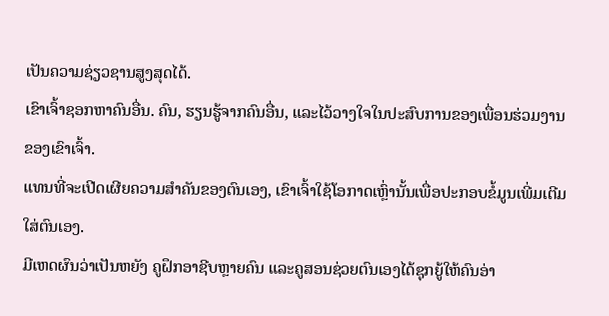ເປັນຄວາມຊ່ຽວຊານສູງສຸດໄດ້.
ເຂົາເຈົ້າຊອກຫາຄົນອື່ນ. ຄົນ, ຮຽນຮູ້ຈາກຄົນອື່ນ, ແລະໄວ້ວາງໃຈໃນປະສົບການຂອງເພື່ອນຮ່ວມງານຂອງເຂົາເຈົ້າ.
ແທນທີ່ຈະເປີດເຜີຍຄວາມສຳຄັນຂອງຕົນເອງ, ເຂົາເຈົ້າໃຊ້ໂອກາດເຫຼົ່ານັ້ນເພື່ອປະກອບຂໍ້ມູນເພີ່ມເຕີມໃສ່ຕົນເອງ.
ມີເຫດຜົນວ່າເປັນຫຍັງ ຄູຝຶກອາຊີບຫຼາຍຄົນ ແລະຄູສອນຊ່ວຍຕົນເອງໄດ້ຊຸກຍູ້ໃຫ້ຄົນອ່າ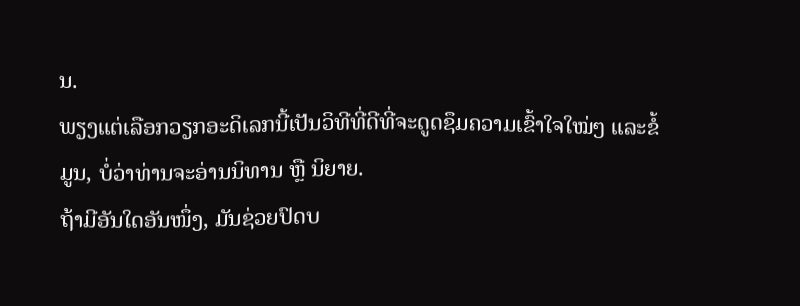ນ.
ພຽງແຕ່ເລືອກວຽກອະດິເລກນີ້ເປັນວິທີທີ່ດີທີ່ຈະດູດຊຶມຄວາມເຂົ້າໃຈໃໝ່ໆ ແລະຂໍ້ມູນ, ບໍ່ວ່າທ່ານຈະອ່ານນິທານ ຫຼື ນິຍາຍ.
ຖ້າມີອັນໃດອັນໜຶ່ງ, ມັນຊ່ວຍປົດບ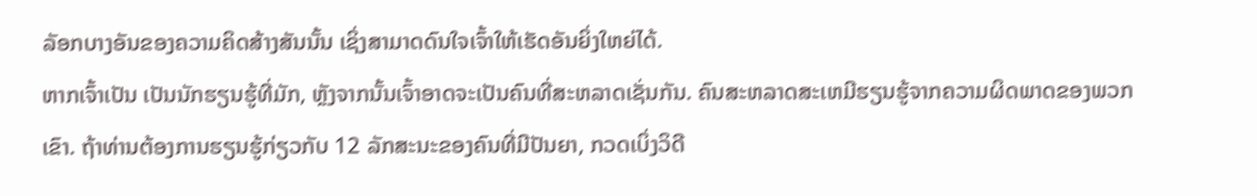ລັອກບາງອັນຂອງຄວາມຄິດສ້າງສັນນັ້ນ ເຊິ່ງສາມາດດົນໃຈເຈົ້າໃຫ້ເຮັດອັນຍິ່ງໃຫຍ່ໄດ້.
ຫາກເຈົ້າເປັນ ເປັນນັກຮຽນຮູ້ທີ່ມັກ, ຫຼັງຈາກນັ້ນເຈົ້າອາດຈະເປັນຄົນທີ່ສະຫລາດເຊັ່ນກັນ. ຄົນສະຫລາດສະເຫມີຮຽນຮູ້ຈາກຄວາມຜິດພາດຂອງພວກເຂົາ. ຖ້າທ່ານຕ້ອງການຮຽນຮູ້ກ່ຽວກັບ 12 ລັກສະນະຂອງຄົນທີ່ມີປັນຍາ, ກວດເບິ່ງວິດີ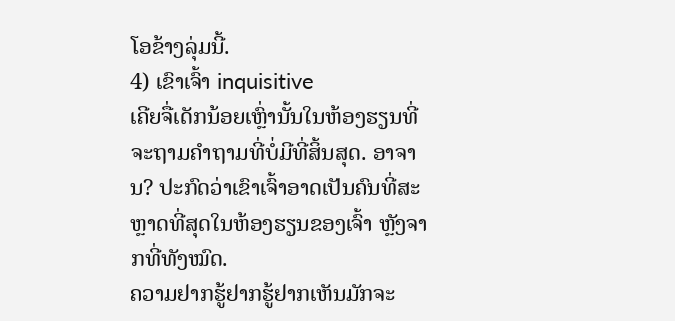ໂອຂ້າງລຸ່ມນີ້.
4) ເຂົາເຈົ້າ inquisitive
ເຄີຍຈື່ເດັກນ້ອຍເຫຼົ່ານັ້ນໃນຫ້ອງຮຽນທີ່ຈະຖາມຄໍາຖາມທີ່ບໍ່ມີທີ່ສິ້ນສຸດ. ອາຈານ? ປະກົດວ່າເຂົາເຈົ້າອາດເປັນຄົນທີ່ສະຫຼາດທີ່ສຸດໃນຫ້ອງຮຽນຂອງເຈົ້າ ຫຼັງຈາກທີ່ທັງໝົດ.
ຄວາມຢາກຮູ້ຢາກຮູ້ຢາກເຫັນມັກຈະ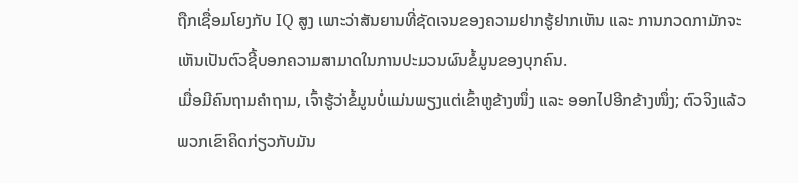ຖືກເຊື່ອມໂຍງກັບ IQ ສູງ ເພາະວ່າສັນຍານທີ່ຊັດເຈນຂອງຄວາມຢາກຮູ້ຢາກເຫັນ ແລະ ການກວດກາມັກຈະເຫັນເປັນຕົວຊີ້ບອກຄວາມສາມາດໃນການປະມວນຜົນຂໍ້ມູນຂອງບຸກຄົນ.
ເມື່ອມີຄົນຖາມຄຳຖາມ, ເຈົ້າຮູ້ວ່າຂໍ້ມູນບໍ່ແມ່ນພຽງແຕ່ເຂົ້າຫູຂ້າງໜຶ່ງ ແລະ ອອກໄປອີກຂ້າງໜຶ່ງ; ຕົວຈິງແລ້ວພວກເຂົາຄິດກ່ຽວກັບມັນ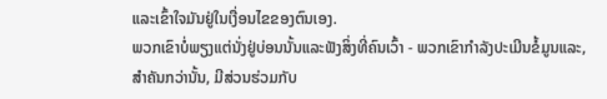ແລະເຂົ້າໃຈມັນຢູ່ໃນເງື່ອນໄຂຂອງຕົນເອງ.
ພວກເຂົາບໍ່ພຽງແຕ່ນັ່ງຢູ່ບ່ອນນັ້ນແລະຟັງສິ່ງທີ່ຄົນເວົ້າ - ພວກເຂົາກໍາລັງປະເມີນຂໍ້ມູນແລະ, ສໍາຄັນກວ່ານັ້ນ, ມີສ່ວນຮ່ວມກັບ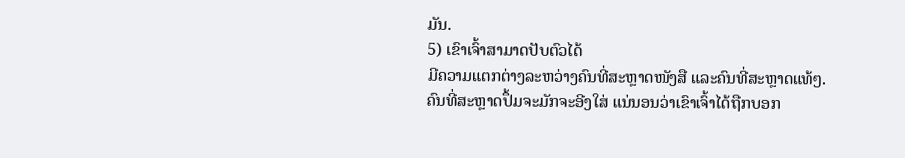ມັນ.
5) ເຂົາເຈົ້າສາມາດປັບຕົວໄດ້
ມີຄວາມແຕກຕ່າງລະຫວ່າງຄົນທີ່ສະຫຼາດໜັງສື ແລະຄົນທີ່ສະຫຼາດແທ້ໆ.
ຄົນທີ່ສະຫຼາດປຶ້ມຈະມັກຈະອີງໃສ່ ແນ່ນອນວ່າເຂົາເຈົ້າໄດ້ຖືກບອກ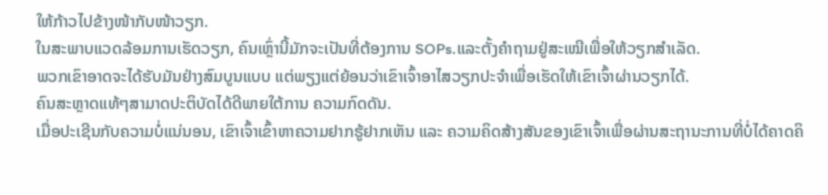ໃຫ້ກ້າວໄປຂ້າງໜ້າກັບໜ້າວຽກ.
ໃນສະພາບແວດລ້ອມການເຮັດວຽກ, ຄົນເຫຼົ່ານີ້ມັກຈະເປັນທີ່ຕ້ອງການ SOPs.ແລະຕັ້ງຄຳຖາມຢູ່ສະເໝີເພື່ອໃຫ້ວຽກສຳເລັດ.
ພວກເຂົາອາດຈະໄດ້ຮັບມັນຢ່າງສົມບູນແບບ ແຕ່ພຽງແຕ່ຍ້ອນວ່າເຂົາເຈົ້າອາໄສວຽກປະຈຳເພື່ອເຮັດໃຫ້ເຂົາເຈົ້າຜ່ານວຽກໄດ້.
ຄົນສະຫຼາດແທ້ໆສາມາດປະຕິບັດໄດ້ດີພາຍໃຕ້ການ ຄວາມກົດດັນ.
ເມື່ອປະເຊີນກັບຄວາມບໍ່ແນ່ນອນ, ເຂົາເຈົ້າເຂົ້າຫາຄວາມຢາກຮູ້ຢາກເຫັນ ແລະ ຄວາມຄິດສ້າງສັນຂອງເຂົາເຈົ້າເພື່ອຜ່ານສະຖານະການທີ່ບໍ່ໄດ້ຄາດຄິ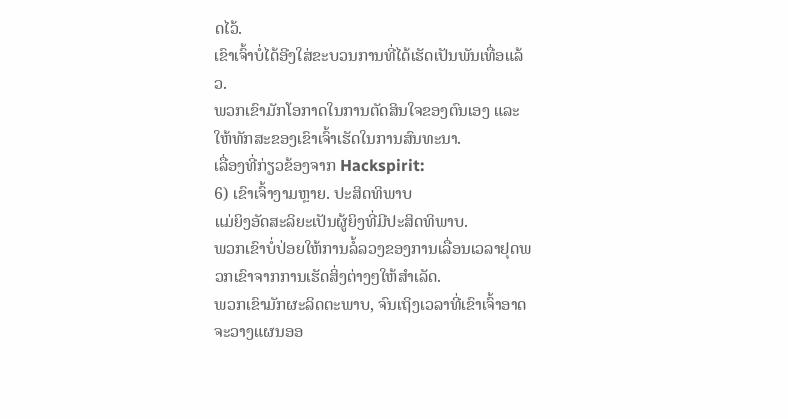ດໄວ້.
ເຂົາເຈົ້າບໍ່ໄດ້ອີງໃສ່ຂະບວນການທີ່ໄດ້ເຮັດເປັນພັນເທື່ອແລ້ວ.
ພວກເຂົາມັກໂອກາດໃນການຕັດສິນໃຈຂອງຕົນເອງ ແລະໃຫ້ທັກສະຂອງເຂົາເຈົ້າເຮັດໃນການສົນທະນາ.
ເລື່ອງທີ່ກ່ຽວຂ້ອງຈາກ Hackspirit:
6) ເຂົາເຈົ້າງາມຫຼາຍ. ປະສິດທິພາບ
ແມ່ຍິງອັດສະລິຍະເປັນຜູ້ຍິງທີ່ມີປະສິດທິພາບ.
ພວກເຂົາບໍ່ປ່ອຍໃຫ້ການລໍ້ລວງຂອງການເລື່ອນເວລາຢຸດພວກເຂົາຈາກການເຮັດສິ່ງຕ່າງໆໃຫ້ສຳເລັດ.
ພວກເຂົາມັກຜະລິດຕະພາບ, ຈົນເຖິງເວລາທີ່ເຂົາເຈົ້າອາດຈະວາງແຜນອອ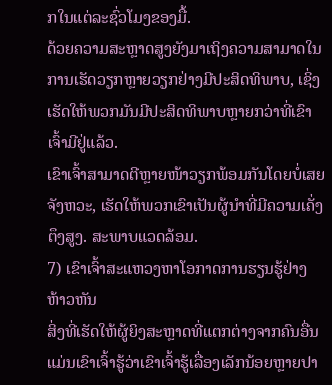ກໃນແຕ່ລະຊົ່ວໂມງຂອງມື້.
ດ້ວຍຄວາມສະຫຼາດສູງຍັງມາເຖິງຄວາມສາມາດໃນການເຮັດວຽກຫຼາຍວຽກຢ່າງມີປະສິດທິພາບ, ເຊິ່ງເຮັດໃຫ້ພວກມັນມີປະສິດທິພາບຫຼາຍກວ່າທີ່ເຂົາເຈົ້າມີຢູ່ແລ້ວ.
ເຂົາເຈົ້າສາມາດຕີຫຼາຍໜ້າວຽກພ້ອມກັນໂດຍບໍ່ເສຍຈັງຫວະ, ເຮັດໃຫ້ພວກເຂົາເປັນຜູ້ນຳທີ່ມີຄວາມເຄັ່ງຕຶງສູງ. ສະພາບແວດລ້ອມ.
7) ເຂົາເຈົ້າສະແຫວງຫາໂອກາດການຮຽນຮູ້ຢ່າງຫ້າວຫັນ
ສິ່ງທີ່ເຮັດໃຫ້ຜູ້ຍິງສະຫຼາດທີ່ແຕກຕ່າງຈາກຄົນອື່ນແມ່ນເຂົາເຈົ້າຮູ້ວ່າເຂົາເຈົ້າຮູ້ເລື່ອງເລັກນ້ອຍຫຼາຍປາ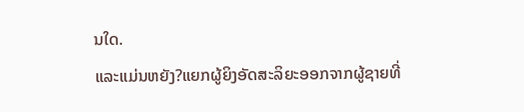ນໃດ.
ແລະແມ່ນຫຍັງ?ແຍກຜູ້ຍິງອັດສະລິຍະອອກຈາກຜູ້ຊາຍທີ່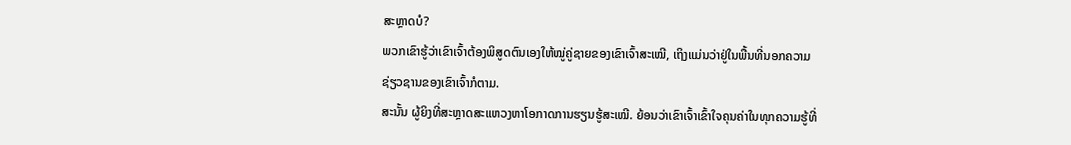ສະຫຼາດບໍ?
ພວກເຂົາຮູ້ວ່າເຂົາເຈົ້າຕ້ອງພິສູດຕົນເອງໃຫ້ໝູ່ຄູ່ຊາຍຂອງເຂົາເຈົ້າສະເໝີ, ເຖິງແມ່ນວ່າຢູ່ໃນພື້ນທີ່ນອກຄວາມຊ່ຽວຊານຂອງເຂົາເຈົ້າກໍຕາມ.
ສະນັ້ນ ຜູ້ຍິງທີ່ສະຫຼາດສະແຫວງຫາໂອກາດການຮຽນຮູ້ສະເໝີ. ຍ້ອນວ່າເຂົາເຈົ້າເຂົ້າໃຈຄຸນຄ່າໃນທຸກຄວາມຮູ້ທີ່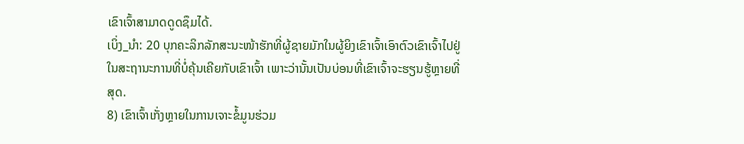ເຂົາເຈົ້າສາມາດດູດຊຶມໄດ້.
ເບິ່ງ_ນຳ: 20 ບຸກຄະລິກລັກສະນະໜ້າຮັກທີ່ຜູ້ຊາຍມັກໃນຜູ້ຍິງເຂົາເຈົ້າເອົາຕົວເຂົາເຈົ້າໄປຢູ່ໃນສະຖານະການທີ່ບໍ່ຄຸ້ນເຄີຍກັບເຂົາເຈົ້າ ເພາະວ່ານັ້ນເປັນບ່ອນທີ່ເຂົາເຈົ້າຈະຮຽນຮູ້ຫຼາຍທີ່ສຸດ.
8) ເຂົາເຈົ້າເກັ່ງຫຼາຍໃນການເຈາະຂໍ້ມູນຮ່ວມ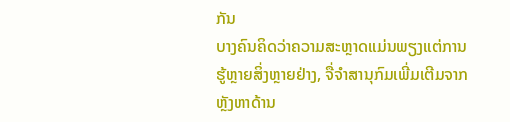ກັນ
ບາງຄົນຄິດວ່າຄວາມສະຫຼາດແມ່ນພຽງແຕ່ການຮູ້ຫຼາຍສິ່ງຫຼາຍຢ່າງ, ຈື່ຈໍາສານຸກົມເພີ່ມເຕີມຈາກຫຼັງຫາດ້ານ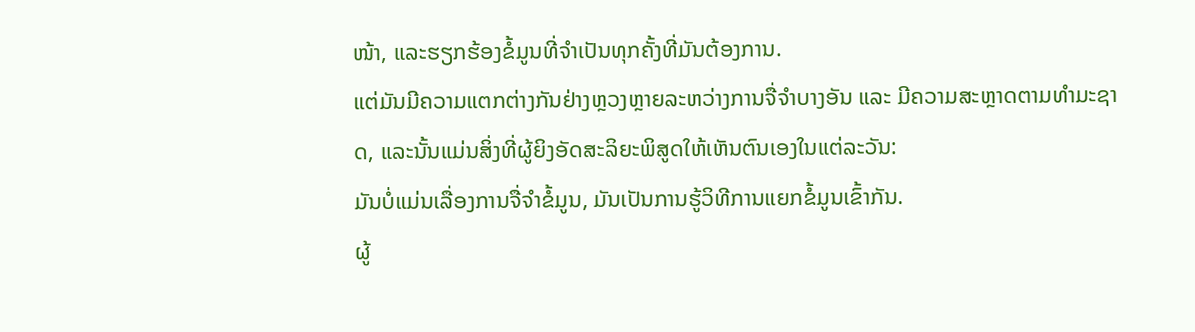ໜ້າ, ແລະຮຽກຮ້ອງຂໍ້ມູນທີ່ຈໍາເປັນທຸກຄັ້ງທີ່ມັນຕ້ອງການ.
ແຕ່ມັນມີຄວາມແຕກຕ່າງກັນຢ່າງຫຼວງຫຼາຍລະຫວ່າງການຈື່ຈຳບາງອັນ ແລະ ມີຄວາມສະຫຼາດຕາມທຳມະຊາດ, ແລະນັ້ນແມ່ນສິ່ງທີ່ຜູ້ຍິງອັດສະລິຍະພິສູດໃຫ້ເຫັນຕົນເອງໃນແຕ່ລະວັນ:
ມັນບໍ່ແມ່ນເລື່ອງການຈື່ຈຳຂໍ້ມູນ, ມັນເປັນການຮູ້ວິທີການແຍກຂໍ້ມູນເຂົ້າກັນ.
ຜູ້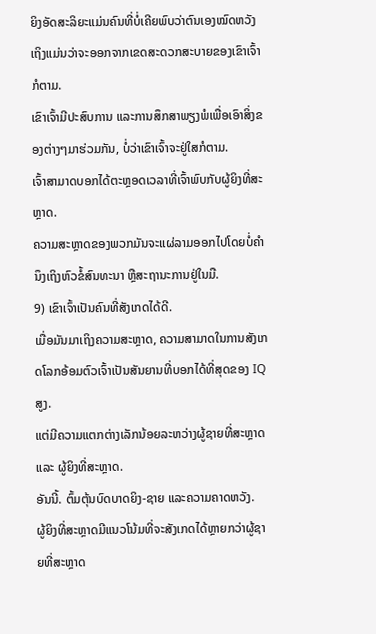ຍິງອັດສະລິຍະແມ່ນຄົນທີ່ບໍ່ເຄີຍພົບວ່າຕົນເອງໝົດຫວັງ ເຖິງແມ່ນວ່າຈະອອກຈາກເຂດສະດວກສະບາຍຂອງເຂົາເຈົ້າກໍຕາມ.
ເຂົາເຈົ້າມີປະສົບການ ແລະການສຶກສາພຽງພໍເພື່ອເອົາສິ່ງຂອງຕ່າງໆມາຮ່ວມກັນ, ບໍ່ວ່າເຂົາເຈົ້າຈະຢູ່ໃສກໍຕາມ.
ເຈົ້າສາມາດບອກໄດ້ຕະຫຼອດເວລາທີ່ເຈົ້າພົບກັບຜູ້ຍິງທີ່ສະຫຼາດ.
ຄວາມສະຫຼາດຂອງພວກມັນຈະແຜ່ລາມອອກໄປໂດຍບໍ່ຄໍານຶງເຖິງຫົວຂໍ້ສົນທະນາ ຫຼືສະຖານະການຢູ່ໃນມື.
9) ເຂົາເຈົ້າເປັນຄົນທີ່ສັງເກດໄດ້ດີ.
ເມື່ອມັນມາເຖິງຄວາມສະຫຼາດ, ຄວາມສາມາດໃນການສັງເກດໂລກອ້ອມຕົວເຈົ້າເປັນສັນຍານທີ່ບອກໄດ້ທີ່ສຸດຂອງ IQ ສູງ.
ແຕ່ມີຄວາມແຕກຕ່າງເລັກນ້ອຍລະຫວ່າງຜູ້ຊາຍທີ່ສະຫຼາດ ແລະ ຜູ້ຍິງທີ່ສະຫຼາດ.
ອັນນີ້. ຕົ້ມຕຸ້ນບົດບາດຍິງ-ຊາຍ ແລະຄວາມຄາດຫວັງ.
ຜູ້ຍິງທີ່ສະຫຼາດມີແນວໂນ້ມທີ່ຈະສັງເກດໄດ້ຫຼາຍກວ່າຜູ້ຊາຍທີ່ສະຫຼາດ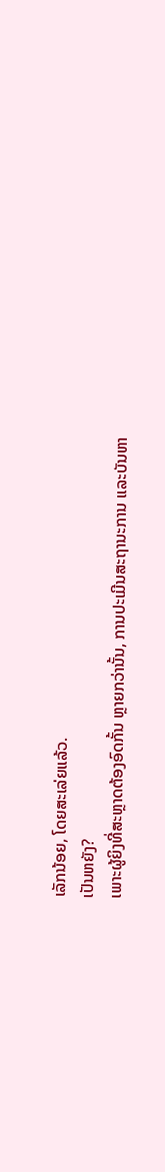ເລັກນ້ອຍ, ໂດຍສະເລ່ຍແລ້ວ.
ເປັນຫຍັງ?
ເພາະຜູ້ຍິງທີ່ສະຫຼາດຕ້ອງອົດກັ້ນ ຫຼາຍກວ່ານັ້ນ, ການປະເມີນສະຖານະການ ແລະບັນຫາ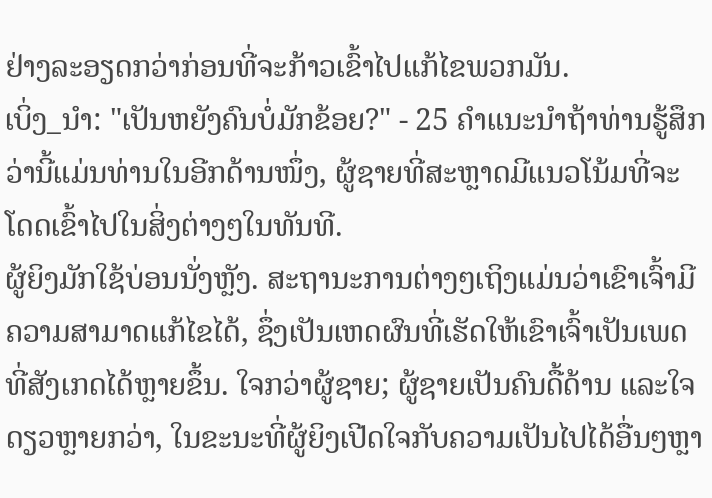ຢ່າງລະອຽດກວ່າກ່ອນທີ່ຈະກ້າວເຂົ້າໄປແກ້ໄຂພວກມັນ.
ເບິ່ງ_ນຳ: "ເປັນຫຍັງຄົນບໍ່ມັກຂ້ອຍ?" - 25 ຄໍາແນະນໍາຖ້າທ່ານຮູ້ສຶກວ່ານີ້ແມ່ນທ່ານໃນອີກດ້ານໜຶ່ງ, ຜູ້ຊາຍທີ່ສະຫຼາດມີແນວໂນ້ມທີ່ຈະໂດດເຂົ້າໄປໃນສິ່ງຕ່າງໆໃນທັນທີ.
ຜູ້ຍິງມັກໃຊ້ບ່ອນນັ່ງຫຼັງ. ສະຖານະການຕ່າງໆເຖິງແມ່ນວ່າເຂົາເຈົ້າມີຄວາມສາມາດແກ້ໄຂໄດ້, ຊຶ່ງເປັນເຫດຜົນທີ່ເຮັດໃຫ້ເຂົາເຈົ້າເປັນເພດທີ່ສັງເກດໄດ້ຫຼາຍຂຶ້ນ. ໃຈກວ່າຜູ້ຊາຍ; ຜູ້ຊາຍເປັນຄົນດື້ດ້ານ ແລະໃຈດຽວຫຼາຍກວ່າ, ໃນຂະນະທີ່ຜູ້ຍິງເປີດໃຈກັບຄວາມເປັນໄປໄດ້ອື່ນໆຫຼາ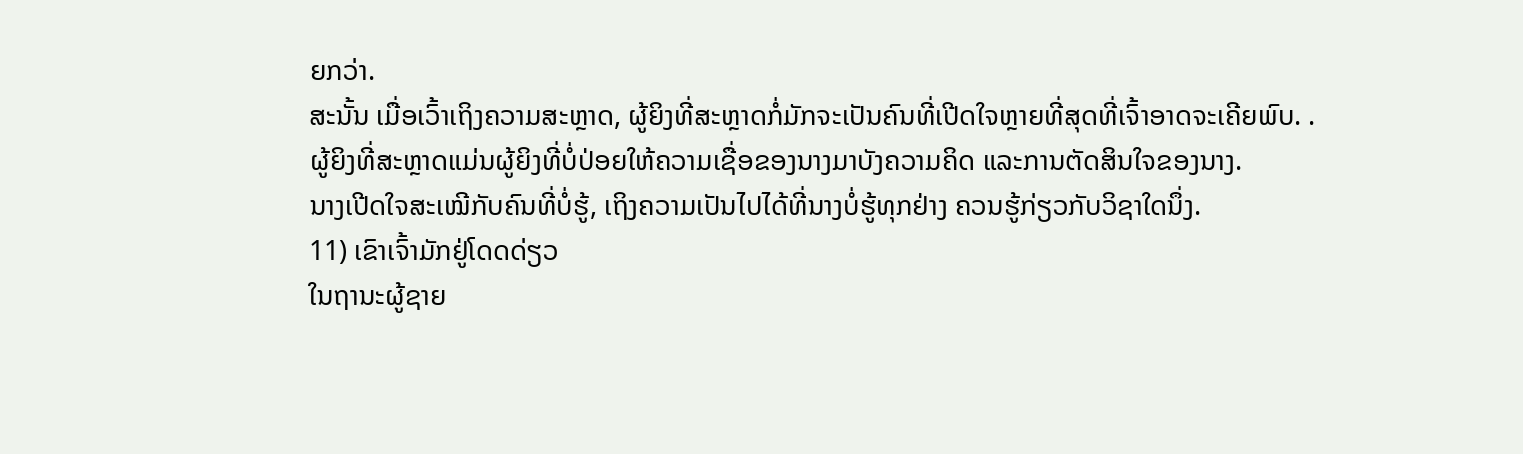ຍກວ່າ.
ສະນັ້ນ ເມື່ອເວົ້າເຖິງຄວາມສະຫຼາດ, ຜູ້ຍິງທີ່ສະຫຼາດກໍ່ມັກຈະເປັນຄົນທີ່ເປີດໃຈຫຼາຍທີ່ສຸດທີ່ເຈົ້າອາດຈະເຄີຍພົບ. .
ຜູ້ຍິງທີ່ສະຫຼາດແມ່ນຜູ້ຍິງທີ່ບໍ່ປ່ອຍໃຫ້ຄວາມເຊື່ອຂອງນາງມາບັງຄວາມຄິດ ແລະການຕັດສິນໃຈຂອງນາງ.
ນາງເປີດໃຈສະເໝີກັບຄົນທີ່ບໍ່ຮູ້, ເຖິງຄວາມເປັນໄປໄດ້ທີ່ນາງບໍ່ຮູ້ທຸກຢ່າງ ຄວນຮູ້ກ່ຽວກັບວິຊາໃດນຶ່ງ.
11) ເຂົາເຈົ້າມັກຢູ່ໂດດດ່ຽວ
ໃນຖານະຜູ້ຊາຍ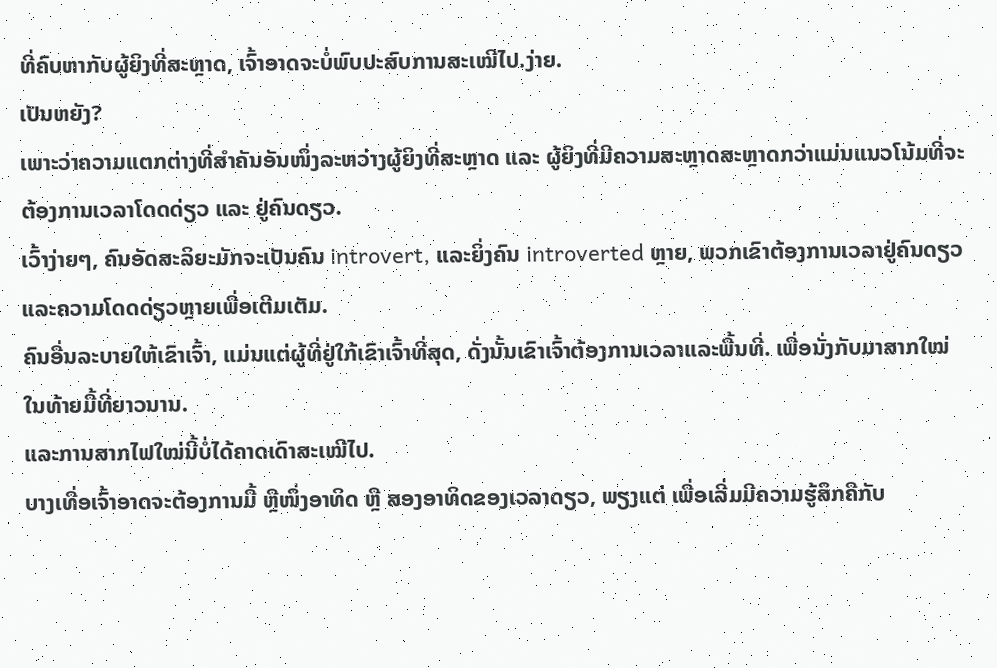ທີ່ຄົບຫາກັບຜູ້ຍິງທີ່ສະຫຼາດ, ເຈົ້າອາດຈະບໍ່ພົບປະສົບການສະເໝີໄປ.ງ່າຍ.
ເປັນຫຍັງ?
ເພາະວ່າຄວາມແຕກຕ່າງທີ່ສຳຄັນອັນໜຶ່ງລະຫວ່າງຜູ້ຍິງທີ່ສະຫຼາດ ແລະ ຜູ້ຍິງທີ່ມີຄວາມສະຫຼາດສະຫຼາດກວ່າແມ່ນແນວໂນ້ມທີ່ຈະຕ້ອງການເວລາໂດດດ່ຽວ ແລະ ຢູ່ຄົນດຽວ.
ເວົ້າງ່າຍໆ, ຄົນອັດສະລິຍະມັກຈະເປັນຄົນ introvert, ແລະຍິ່ງຄົນ introverted ຫຼາຍ, ພວກເຂົາຕ້ອງການເວລາຢູ່ຄົນດຽວແລະຄວາມໂດດດ່ຽວຫຼາຍເພື່ອເຕີມເຕັມ.
ຄົນອື່ນລະບາຍໃຫ້ເຂົາເຈົ້າ, ແມ່ນແຕ່ຜູ້ທີ່ຢູ່ໃກ້ເຂົາເຈົ້າທີ່ສຸດ, ດັ່ງນັ້ນເຂົາເຈົ້າຕ້ອງການເວລາແລະພື້ນທີ່. ເພື່ອນັ່ງກັບມາສາກໃໝ່ໃນທ້າຍມື້ທີ່ຍາວນານ.
ແລະການສາກໄຟໃໝ່ນີ້ບໍ່ໄດ້ຄາດເດົາສະເໝີໄປ.
ບາງເທື່ອເຈົ້າອາດຈະຕ້ອງການມື້ ຫຼືໜຶ່ງອາທິດ ຫຼື ສອງອາທິດຂອງເວລາດຽວ, ພຽງແຕ່ ເພື່ອເລີ່ມມີຄວາມຮູ້ສຶກຄືກັບ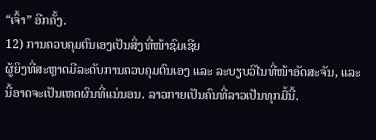“ເຈົ້າ” ອີກຄັ້ງ.
12) ການຄວບຄຸມຕົນເອງເປັນສິ່ງທີ່ໜ້າຊົມເຊີຍ
ຜູ້ຍິງທີ່ສະຫຼາດມີລະດັບການຄວບຄຸມຕົນເອງ ແລະ ລະບຽບວິໄນທີ່ໜ້າອັດສະຈັນ, ແລະນີ້ອາດຈະເປັນເຫດຜົນທີ່ແນ່ນອນ. ລາວກາຍເປັນຄົນທີ່ລາວເປັນທຸກມື້ນີ້.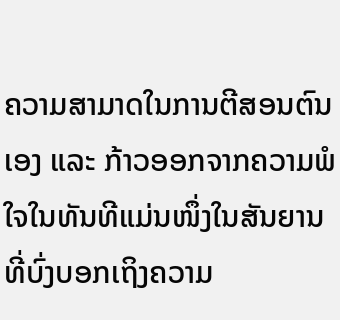ຄວາມສາມາດໃນການຕີສອນຕົນເອງ ແລະ ກ້າວອອກຈາກຄວາມພໍໃຈໃນທັນທີແມ່ນໜຶ່ງໃນສັນຍານທີ່ບົ່ງບອກເຖິງຄວາມ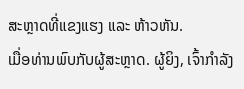ສະຫຼາດທີ່ແຂງແຮງ ແລະ ຫ້າວຫັນ.
ເມື່ອທ່ານພົບກັບຜູ້ສະຫຼາດ. ຜູ້ຍິງ, ເຈົ້າກໍາລັງ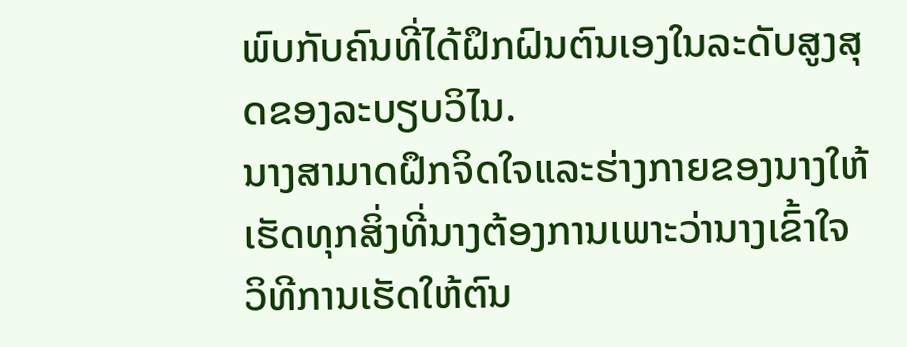ພົບກັບຄົນທີ່ໄດ້ຝຶກຝົນຕົນເອງໃນລະດັບສູງສຸດຂອງລະບຽບວິໄນ.
ນາງສາມາດຝຶກຈິດໃຈແລະຮ່າງກາຍຂອງນາງໃຫ້ເຮັດທຸກສິ່ງທີ່ນາງຕ້ອງການເພາະວ່ານາງເຂົ້າໃຈວິທີການເຮັດໃຫ້ຕົນ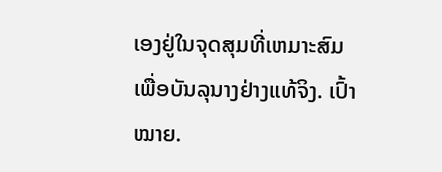ເອງຢູ່ໃນຈຸດສຸມທີ່ເຫມາະສົມເພື່ອບັນລຸນາງຢ່າງແທ້ຈິງ. ເປົ້າໝາຍ.